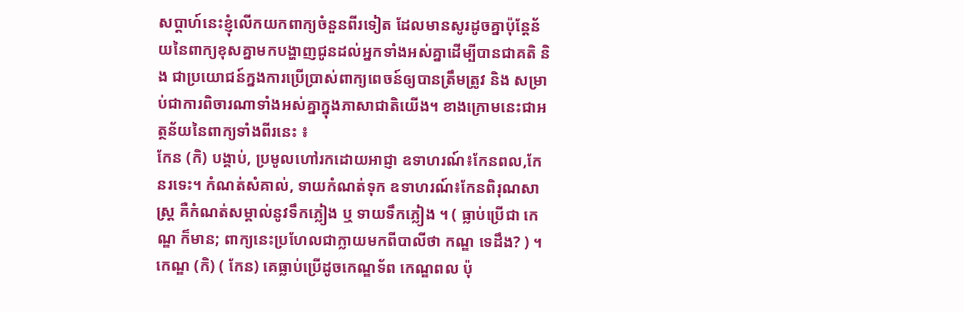សប្ដាហ៍នេះខ្ញុំលើកយកពាក្យចំនួនពីរទៀត ដែលមានសូរដូចគ្នាប៉ុន្តែន័យនៃពាក្យខុសគ្នាមកបង្ហាញជូនដល់អ្នកទាំងអស់គ្នាដើម្បីបានជាគតិ និង ជាប្រយោជន៍ក្នងការប្រើប្រាស់ពាក្យពេចន៍ឲ្យបានត្រឹមត្រូវ និង សម្រាប់ជាការពិចារណាទាំងអស់គ្នាក្នុងភាសាជាតិយើង។ ខាងក្រោមនេះជាអត្ថន័យនៃពាក្យទាំងពីរនេះ ៖
កែន (កិ) បង្គាប់, ប្រមូលហៅរកដោយអាជ្ញា ឧទាហរណ៍៖កែនពល,កែនរទេះ។ កំណត់សំគាល់, ទាយកំណត់ទុក ឧទាហរណ៍៖កែនពិរុណសាស្ត្រ គឺកំណត់សម្គាល់នូវទឹកភ្លៀង ឬ ទាយទឹកភ្លៀង ។ ( ធ្លាប់ប្រើជា កេណ្ឌ ក៏មាន; ពាក្យនេះប្រហែលជាក្លាយមកពីបាលីថា កណ្ឌ ទេដឹង? ) ។
កេណ្ឌ (កិ) ( កែន) គេធ្លាប់ប្រើដូចកេណ្ឌទ័ព កេណ្ឌពល ប៉ុ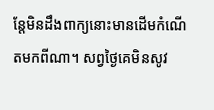ន្តែមិនដឹងពាក្យនោះមានដើមកំណើតមកពីណា។ សព្វថ្ងៃគេមិនសូវ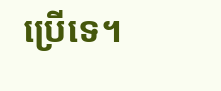ប្រើទេ។